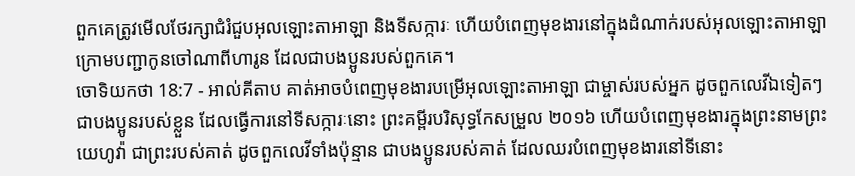ពួកគេត្រូវមើលថែរក្សាជំរំជួបអុលឡោះតាអាឡា និងទីសក្ការៈ ហើយបំពេញមុខងារនៅក្នុងដំណាក់របស់អុលឡោះតាអាឡា ក្រោមបញ្ជាកូនចៅណាពីហារូន ដែលជាបងប្អូនរបស់ពួកគេ។
ចោទិយកថា 18:7 - អាល់គីតាប គាត់អាចបំពេញមុខងារបម្រើអុលឡោះតាអាឡា ជាម្ចាស់របស់អ្នក ដូចពួកលេវីឯទៀតៗ ជាបងប្អូនរបស់ខ្លួន ដែលធ្វើការនៅទីសក្ការៈនោះ ព្រះគម្ពីរបរិសុទ្ធកែសម្រួល ២០១៦ ហើយបំពេញមុខងារក្នុងព្រះនាមព្រះយេហូវ៉ា ជាព្រះរបស់គាត់ ដូចពួកលេវីទាំងប៉ុន្មាន ជាបងប្អូនរបស់គាត់ ដែលឈរបំពេញមុខងារនៅទីនោះ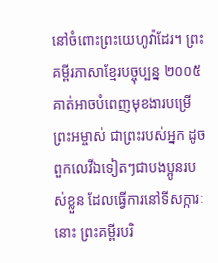នៅចំពោះព្រះយេហូវ៉ាដែរ។ ព្រះគម្ពីរភាសាខ្មែរបច្ចុប្បន្ន ២០០៥ គាត់អាចបំពេញមុខងារបម្រើព្រះអម្ចាស់ ជាព្រះរបស់អ្នក ដូចពួកលេវីឯទៀតៗជាបងប្អូនរបស់ខ្លួន ដែលធ្វើការនៅទីសក្ការៈនោះ ព្រះគម្ពីរបរិ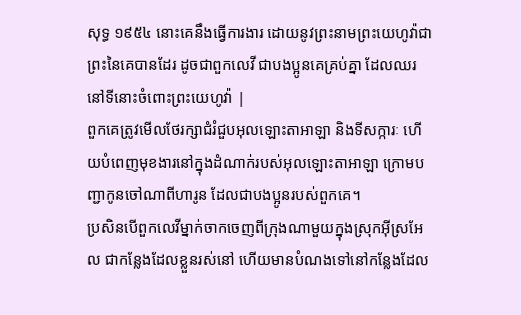សុទ្ធ ១៩៥៤ នោះគេនឹងធ្វើការងារ ដោយនូវព្រះនាមព្រះយេហូវ៉ាជាព្រះនៃគេបានដែរ ដូចជាពួកលេវី ជាបងប្អូនគេគ្រប់គ្នា ដែលឈរនៅទីនោះចំពោះព្រះយេហូវ៉ា |
ពួកគេត្រូវមើលថែរក្សាជំរំជួបអុលឡោះតាអាឡា និងទីសក្ការៈ ហើយបំពេញមុខងារនៅក្នុងដំណាក់របស់អុលឡោះតាអាឡា ក្រោមបញ្ជាកូនចៅណាពីហារូន ដែលជាបងប្អូនរបស់ពួកគេ។
ប្រសិនបើពួកលេវីម្នាក់ចាកចេញពីក្រុងណាមួយក្នុងស្រុកអ៊ីស្រអែល ជាកន្លែងដែលខ្លួនរស់នៅ ហើយមានបំណងទៅនៅកន្លែងដែល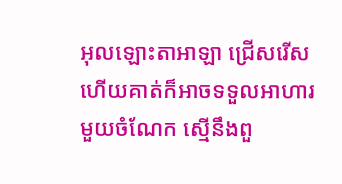អុលឡោះតាអាឡា ជ្រើសរើស
ហើយគាត់ក៏អាចទទួលអាហារមួយចំណែក ស្មើនឹងពួ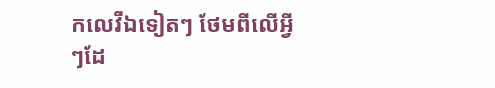កលេវីឯទៀតៗ ថែមពីលើអ្វីៗដែ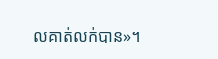លគាត់លក់បាន»។